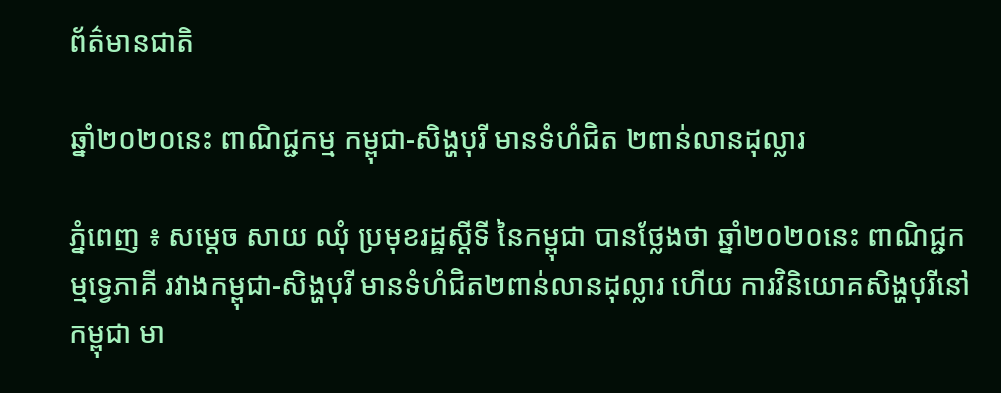ព័ត៌មានជាតិ

ឆ្នាំ២០២០នេះ ពាណិជ្ជកម្ម កម្ពុជា-សិង្ហបុរី មានទំហំជិត ២ពាន់លានដុល្លារ

ភ្នំពេញ ៖ សម្តេច សាយ ឈុំ ប្រមុខរដ្ឋស្តីទី នៃកម្ពុជា បានថ្លែងថា ឆ្នាំ២០២០នេះ ពាណិជ្ជកម្មទ្វេភាគី រវាងកម្ពុជា-សិង្ហបុរី មានទំហំជិត២ពាន់លានដុល្លារ ហើយ ការវិនិយោគសិង្ហបុរីនៅកម្ពុជា មា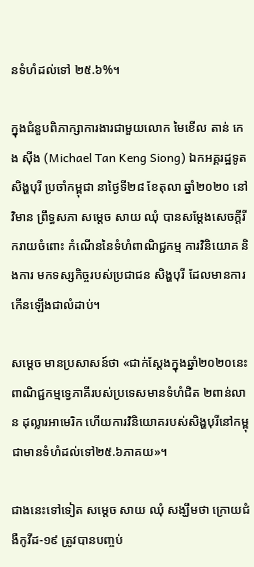នទំហំដល់ទៅ ២៥.៦%។

ក្នុងជំនួបពិភាក្សាការងារជាមួយលោក មៃខើល តាន់ កេង ស៊ីង (Michael Tan Keng Siong) ឯកអគ្គរដ្ឋទូតសិង្ហបុរី ប្រចាំកម្ពុជា នាថ្ងៃទី២៨ ខែតុលា ឆ្នាំ២០២០ នៅវិមាន ព្រឹទ្ធសភា សម្តេច សាយ ឈុំ បានសម្ដែងសេចក្តីរីករាយចំពោះ កំណើននៃទំហំពាណិជ្ជកម្ម ការវិនិយោគ និងការ មកទស្សកិច្ចរបស់ប្រជាជន សិង្ហបុរី ដែលមានការកើនឡើងជាលំដាប់។

សម្ដេច មានប្រសាសន៍ថា «ជាក់ស្តែងក្នុងឆ្នាំ២០២០នេះ ពាណិជ្ជកម្មទ្វេភាគីរបស់ប្រទេសមានទំហំជិត ២ពាន់លាន ដុល្លារអាមេរិក ហើយការវិនិយោគរបស់សិង្ហបុរីនៅកម្ពុជាមានទំហំដល់ទៅ២៥.៦ភាគយ»។

ជាងនេះទៅទៀត សម្តេច សាយ ឈុំ សង្ឃឹមថា ក្រោយជំងឺកូវីដ-១៩ ត្រូវបានបញ្ចប់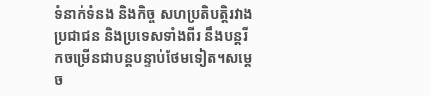ទំនាក់ទំនង និងកិច្ច សហប្រតិបតិ្តរវាង ប្រជាជន និងប្រទេសទាំងពីរ នឹងបន្តរីកចម្រើនជាបន្តបន្ទាប់ថែមទៀត។សម្ដេច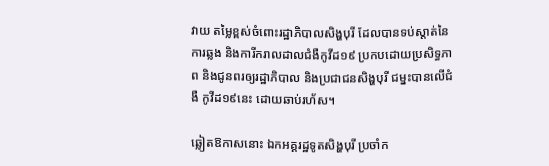វាយ តម្លៃខ្ពស់ចំពោះរដ្ឋាភិបាលសិង្ហបុរី ដែលបានទប់ស្តាត់នៃការឆ្លង និងការីករាលដាលជំងឺកូវីដ១៩ ប្រកបដោយប្រសិទ្ធភាព និងជូនពរឲ្យរដ្ឋាភិបាល និងប្រជាជនសិង្ហបុរី ជម្នះបានលើជំងឺ កូវីដ១៩នេះ ដោយឆាប់រហ័ស។

ឆ្លៀតឱកាសនោះ ឯកអគ្គរដ្ឋទូតសិង្ហបុរី ប្រចាំក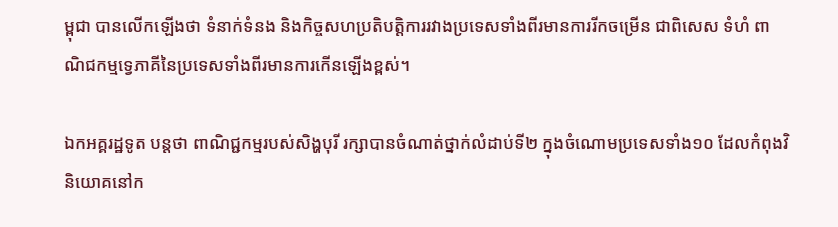ម្ពុជា បានលើកឡើងថា ទំនាក់ទំនង និងកិច្ចសហប្រតិបត្តិការរវាងប្រទេសទាំងពីរមានការរីកចម្រើន ជាពិសេស ទំហំ ពាណិជកម្មទ្វេភាគីនៃប្រទេសទាំងពីរមានការកើនឡើងខ្ពស់។

ឯកអគ្គរដ្ឋទូត បន្ដថា ពាណិជ្ជកម្មរបស់សិង្ហបុរី រក្សាបានចំណាត់ថ្នាក់លំដាប់ទី២ ក្នុងចំណោមប្រទេសទាំង១០ ដែលកំពុងវិនិយោគនៅក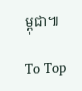ម្ពុជា៕

To Top